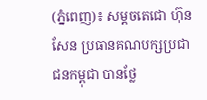(ភ្នំពេញ)៖ សម្តចតេជោ ហ៊ុន សែន ប្រធានគណបក្សប្រជាជនកម្ពុជា បានថ្លែ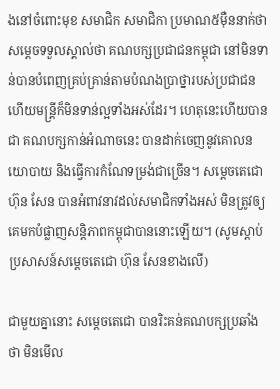ងនៅចំពោះមុខ សមាជិក សមាជិកា ប្រមាណ៥ម៉ឺននាក់ថា សម្តេចទទួលស្គាល់ថា គណបក្សប្រជាជនកម្ពុជា នៅមិនទាន់បានបំពេញគ្រប់គ្រាន់តាមបំណងប្រាថ្នារបស់ប្រជាជន ហើយមន្រ្តីក៏មិនទាន់ល្អទាំងអស់ដែរ។ ហេតុនេះហើយបានជា គណបក្សកាន់អំណាចនេះ បានដាក់ចេញនូវគោលនយោបាយ និងធ្វើការកំណែទម្រង់ជាច្រើន។ សម្តេចតេជោ ហ៊ុន សែន បានអំពាវនាវដល់សមាជិកទាំងអស់ មិនត្រូវឲ្យគេមកបំផ្លាញសន្តិភាពកម្ពុជាបាននោះឡើយ។ (សូមស្តាប់ប្រសាសន៍សម្តេចតេជោ ហ៊ុន សែនខាងលើ)

ជាមួយគ្នានោះ សម្តេចតេជោ បានរិះគន់គណបក្សប្រឆាំងថា មិនមើល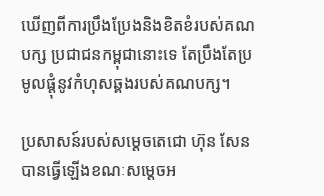ឃើញពីការប្រឹងប្រែងនិងខិតខំរបស់គណបក្ស ប្រជាជនកម្ពុជានោះទេ តែប្រឹងតែប្រមូលផ្តុំនូវកំហុសឆ្គងរបស់គណបក្ស។

ប្រសាសន៍របស់សម្តេចតេជោ ហ៊ុន សែន បានធ្វើឡើងខណៈសម្តេចអ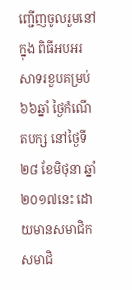ញ្ជើញចូលរួមនៅក្នុង ពិធីអបអរសាទរខួបគម្រប់ ៦៦ឆ្នាំ ថ្ងៃកំណើតបក្ស នៅថ្ងៃទី២៨ ខែមិថុនា ឆ្នាំ២០១៧នេះ ដោយមានសមាជិក សមាជិ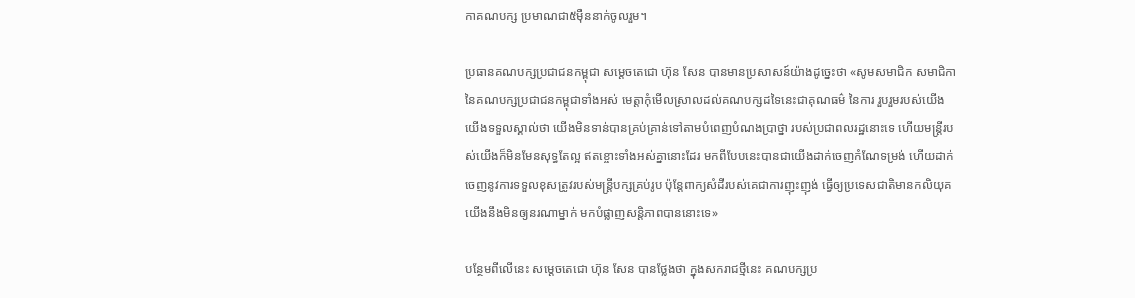កាគណបក្ស ប្រមាណជា៥ម៉ឺននាក់ចូលរួម។

ប្រធានគណបក្សប្រជាជនកម្ពុជា សម្តេចតេជោ ហ៊ុន សែន បានមានប្រសាសន៍យ៉ាងដូច្នេះថា «សូមសមាជិក សមាជិកា នៃគណបក្សប្រជាជនកម្ពុជាទាំងអស់ មេត្តាកុំមើលស្រាលដល់គណបក្សដទៃនេះជាគុណធម៌ នៃការ រួបរួមរបស់យើង យើងទទួលស្គាល់ថា យើងមិនទាន់បានគ្រប់គ្រាន់ទៅតាមបំពេញបំណងប្រាថ្នា របស់ប្រជាពលរដ្ឋនោះទេ ហើយមន្រ្តីរបស់យើងក៏មិនមែនសុទ្ធតែល្អ ឥតខ្ចោះទាំងអស់គ្នានោះដែរ មកពីបែបនេះបានជាយើងដាក់ចេញកំណែទម្រង់ ហើយដាក់ចេញនូវការទទួលខុសត្រូវរបស់មន្រ្តីបក្សគ្រប់រូប ប៉ុន្តែពាក្យសំដីរបស់គេជាការញុះញុង់ ធ្វើឲ្យប្រទេសជាតិមានកលិយុគ យើងនឹងមិនឲ្យនរណាម្នាក់ មកបំផ្លាញសន្តិភាពបាននោះទេ»

បន្ថែមពីលើនេះ សម្តេចតេជោ ហ៊ុន សែន បានថ្លែងថា ក្នុងសករាជថ្មីនេះ គណបក្សប្រ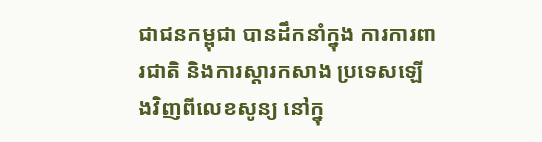ជាជនកម្ពុជា បានដឹកនាំក្នុង ការការពារជាតិ និងការស្តារកសាង ប្រទេសឡើងវិញពីលេខសូន្យ នៅក្នុ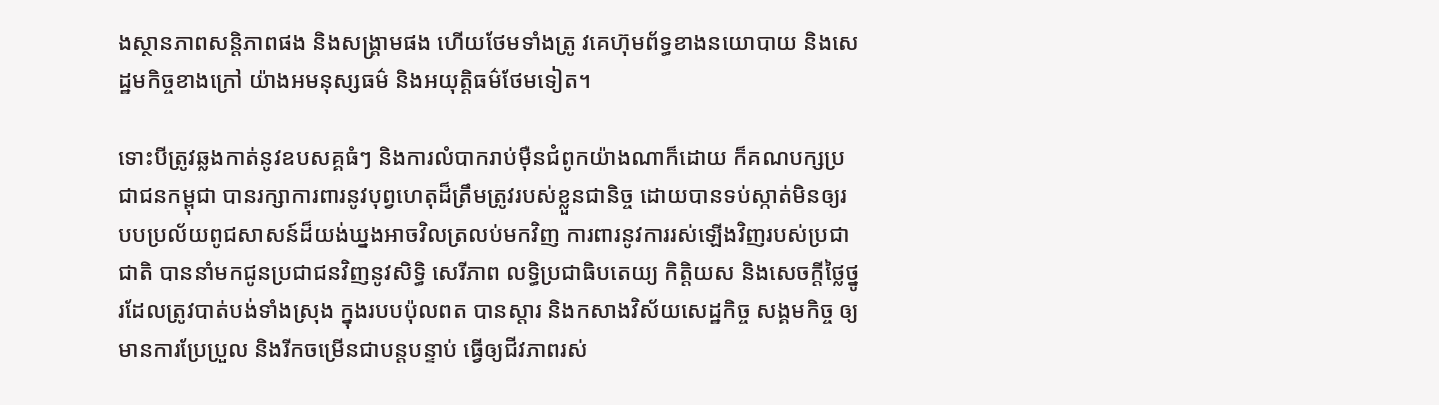ងស្ថានភាពសន្តិភាពផង និងសង្រ្គាមផង ហើយថែមទាំងត្រូ វគេហ៊ុមព័ទ្ធខាងនយោបាយ និងសេដ្ឋមកិច្ចខាងក្រៅ យ៉ាងអមនុស្សធម៌ និងអយុត្តិធម៌ថែមទៀត។

ទោះបីត្រូវឆ្លងកាត់នូវឧបសគ្គធំៗ និងការលំបាករាប់ម៉ឺនជំពូកយ៉ាងណាក៏ដោយ ក៏គណបក្សប្រជាជនកម្ពុជា បានរក្សាការពារនូវបុព្វហេតុដ៏ត្រឹមត្រូវរបស់ខ្លួនជានិច្ច ដោយបានទប់ស្កាត់មិនឲ្យរបបប្រល័យពូជសាសន៍ដ៏យង់ឃ្នងអាចវិលត្រលប់មកវិញ ការពារនូវការរស់ឡើងវិញរបស់ប្រជាជាតិ បាននាំមកជូនប្រជាជនវិញនូវសិទ្ធិ សេរីភាព លទ្ធិប្រជាធិបតេយ្យ កិត្តិយស និងសេចក្តីថ្លៃថ្នូរដែលត្រូវបាត់បង់ទាំងស្រុង ក្នុងរបបប៉ុលពត បានស្តារ និងកសាងវិស័យសេដ្ឋកិច្ច សង្គមកិច្ច ឲ្យមានការប្រែប្រួល និងរីកចម្រើនជាបន្តបន្ទាប់ ធ្វើឲ្យជីវភាពរស់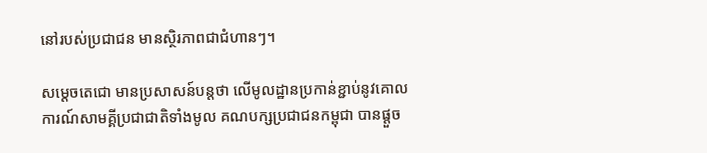នៅរបស់ប្រជាជន មានស្ថិរភាពជាជំហានៗ។

សម្តេចតេជោ មានប្រសាសន៍បន្តថា លើមូលដ្ឋានប្រកាន់ខ្ជាប់នូវគោលការណ៍សាមគ្គីប្រជាជាតិទាំងមូល គណបក្សប្រជាជនកម្ពុជា បានផ្តួច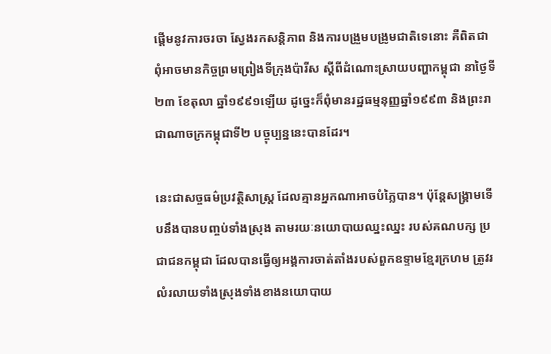ផ្តើមនូវការចរចា ស្វែងរកសន្តិភាព និងការបង្រួមបង្រូមជាតិទេនោះ គឺពិតជាពុំអាចមានកិច្ចព្រមព្រៀងទីក្រុងប៉ារីស ស្តីពីដំណោះស្រាយបញ្ហាកម្ពុជា នាថ្ងៃទី២៣ ខែតុលា ឆ្នាំ១៩៩១ឡើយ ដូច្នេះក៏ពុំមានរដ្ឋធម្មនុញ្ញឆ្នាំ១៩៩៣ និងព្រះរាជាណាចក្រកម្ពុជាទី២ បច្ចុប្បន្ននេះបានដែរ។

នេះជាសច្ចធម៌ប្រវត្ថិសាស្រ្ត ដែលគ្មានអ្នកណាអាចបំភ្លៃបាន។ ប៉ុន្តែសង្រ្គាមទើបនឹងបានបញ្ចប់ទាំងស្រុង តាមរយៈនយោបាយឈ្នះឈ្នះ របស់គណបក្ស ប្រជាជនកម្ពុជា ដែលបានធ្វើឲ្យអង្គការចាត់តាំងរបស់ពួកឧទ្ទាមខ្មែរក្រហម ត្រូវរលំរលាយទាំងស្រុងទាំងខាងនយោបាយ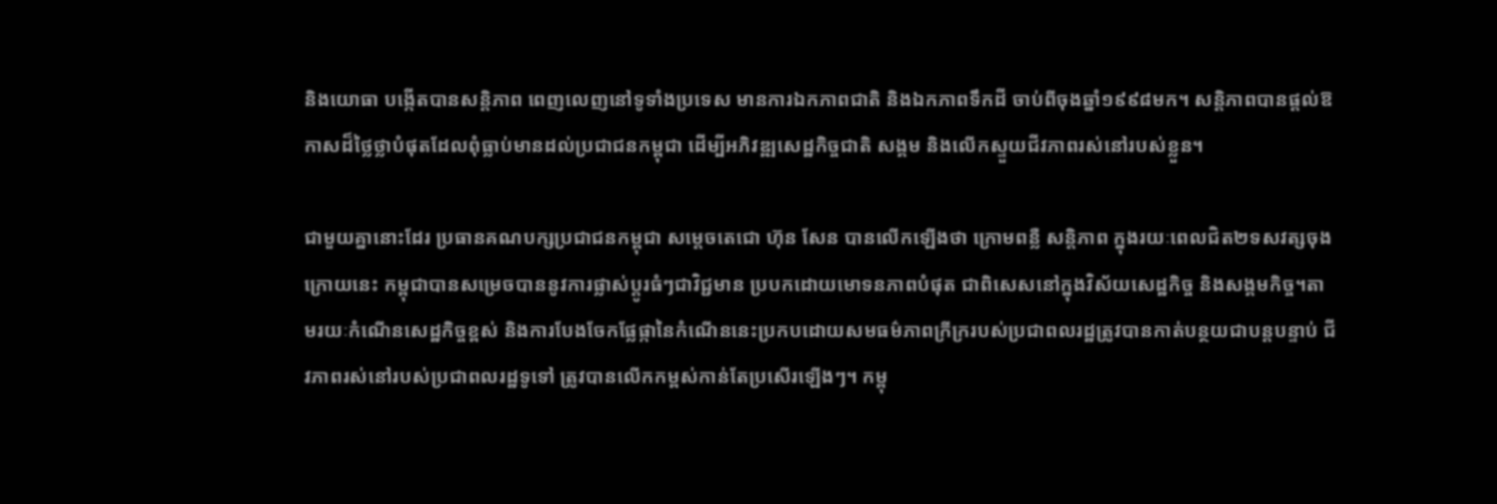និងយោធា បង្កើតបានសន្តិភាព ពេញលេញនៅទូទាំងប្រទេស មានការឯកភាពជាតិ និងឯកភាពទឹកដី ចាប់ពីចុងឆ្នាំ១៩៩៨មក។ សន្តិភាពបានផ្តល់ឱកាសដ៏ថ្លៃថ្លាបំផុតដែលពុំធ្លាប់មានដល់ប្រជាជនកម្ពុជា ដើម្បីអភិវឌ្ឍសេដ្ឋកិច្ចជាតិ សង្គម និងលើកស្ទួយជីវភាពរស់នៅរបស់ខ្លួន។

ជាមួយគ្នានោះដែរ ប្រធានគណបក្សប្រជាជនកម្ពុជា សម្តេចតេជោ ហ៊ុន សែន បានលើកឡើងថា ក្រោមពន្លឺ សន្តិភាព ក្នុងរយៈពេលជិត២ទសវត្សចុងក្រោយនេះ កម្ពុជាបានសម្រេចបាននូវការផ្លាស់ប្តូរធំៗជាវិជ្ជមាន ប្របកដោយមោទនភាពបំផុត ជាពិសេសនៅក្នុងវិស័យសេដ្ឋកិច្ច និងសង្គមកិច្ច។តាមរយៈកំណើនសេដ្ឋកិច្ចខ្ពស់ និងការបែងចែកផ្លែផ្កានៃកំណើននេះប្រកបដោយសមធម៌ភាពក្រីក្ររបស់ប្រជាពលរដ្ឋត្រូវបានកាត់បន្ថយជាបន្តបន្ទាប់ ជីវភាពរស់នៅរបស់ប្រជាពលរដ្ឋទូទៅ ត្រូវបានលើកកម្ពស់កាន់តែប្រសើរឡើងៗ។ កម្ពុ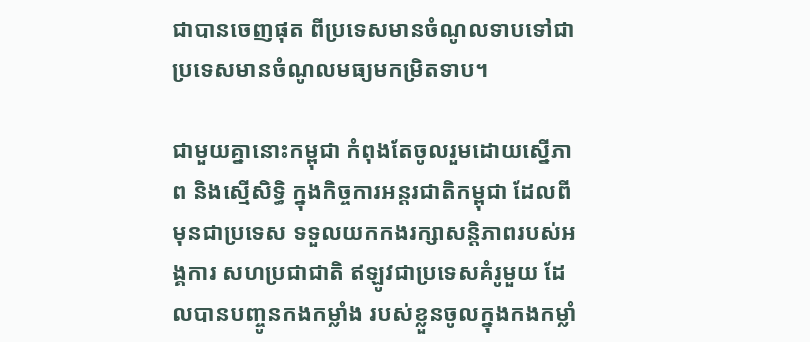ជាបានចេញផុត ពីប្រទេសមានចំណូលទាបទៅជាប្រទេសមានចំណូលមធ្យមកម្រិតទាប។

ជាមួយគ្នានោះកម្ពុជា កំពុងតែចូលរួមដោយស្នើភាព និងស្មើសិទ្ធិ ក្នុងកិច្ចការអន្តរជាតិកម្ពុជា ដែលពីមុនជាប្រទេស ទទួលយកកងរក្សាសន្តិភាពរបស់អង្គការ សហប្រជាជាតិ ឥឡូវជាប្រទេសគំរូមួយ ដែលបានបញ្ចូនកងកម្លាំង របស់ខ្លួនចូលក្នុងកងកម្លាំ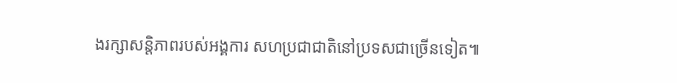ងរក្សាសន្តិភាពរបស់អង្គការ សហប្រជាជាតិនៅប្រទសជាច្រើនទៀត៕